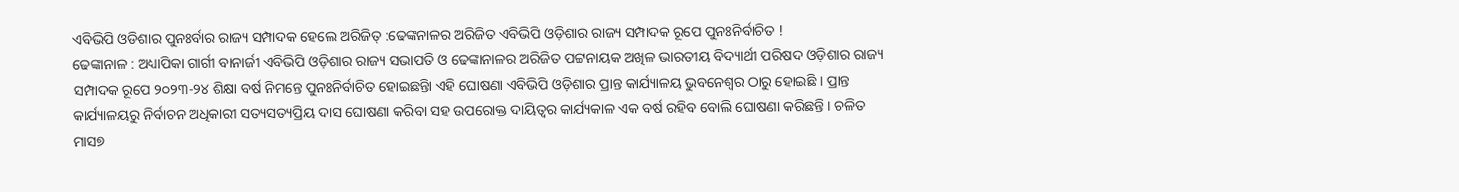ଏବିଭିପି ଓଡିଶାର ପୁନଃର୍ବାର ରାଜ୍ୟ ସମ୍ପାଦକ ହେଲେ ଅରିଜିତ୍ :ଢେଙ୍କନାଳର ଅରିଜିତ ଏବିଭିପି ଓଡ଼ିଶାର ରାଜ୍ୟ ସମ୍ପାଦକ ରୂପେ ପୁନଃନିର୍ବାଚିତ !
ଢେଙ୍କାନାଳ : ଅଧ୍ୟାପିକା ଗାର୍ଗୀ ବାନାର୍ଜୀ ଏବିଭିପି ଓଡ଼ିଶାର ରାଜ୍ୟ ସଭାପତି ଓ ଢେଙ୍କାନାଳର ଅରିଜିତ ପଟ୍ଟନାୟକ ଅଖିଳ ଭାରତୀୟ ବିଦ୍ୟାର୍ଥୀ ପରିଷଦ ଓଡ଼ିଶାର ରାଜ୍ୟ ସମ୍ପାଦକ ରୂପେ ୨୦୨୩-୨୪ ଶିକ୍ଷା ବର୍ଷ ନିମନ୍ତେ ପୁନଃନିର୍ବାଚିତ ହୋଇଛନ୍ତିା ଏହି ଘୋଷଣା ଏବିଭିପି ଓଡ଼ିଶାର ପ୍ରାନ୍ତ କାର୍ଯ୍ୟାଳୟ ଭୁବନେଶ୍ୱର ଠାରୁ ହୋଇଛି । ପ୍ରାନ୍ତ କାର୍ଯ୍ୟାଳୟରୁ ନିର୍ବାଚନ ଅଧିକାରୀ ସତ୍ୟସତ୍ୟପ୍ରିୟ ଦାସ ଘୋଷଣା କରିବା ସହ ଉପରୋକ୍ତ ଦାୟିତ୍ୱର କାର୍ଯ୍ୟକାଳ ଏକ ବର୍ଷ ରହିବ ବୋଲି ଘୋଷଣା କରିଛନ୍ତି । ଚଳିତ ମାସ୭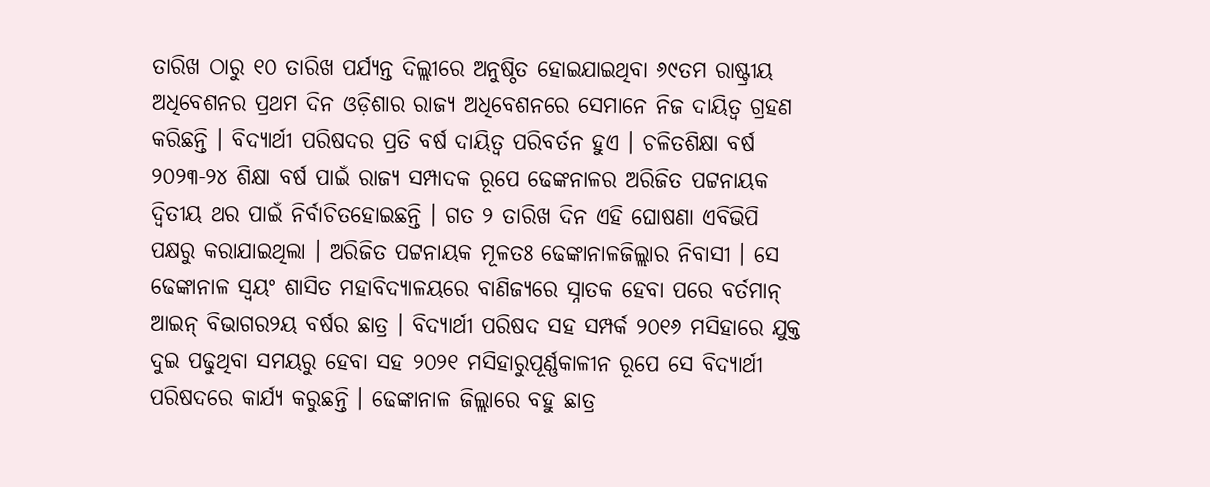ତାରିଖ ଠାରୁ ୧୦ ତାରିଖ ପର୍ଯ୍ୟନ୍ତ ଦିଲ୍ଲୀରେ ଅନୁଷ୍ଠିତ ହୋଇଯାଇଥିବା ୬୯ତମ ରାଷ୍ଟ୍ରୀୟ ଅଧିବେଶନର ପ୍ରଥମ ଦିନ ଓଡ଼ିଶାର ରାଜ୍ୟ ଅଧିବେଶନରେ ସେମାନେ ନିଜ ଦାୟିତ୍ୱ ଗ୍ରହଣ କରିଛନ୍ତି । ବିଦ୍ୟାର୍ଥୀ ପରିଷଦର ପ୍ରତି ବର୍ଷ ଦାୟିତ୍ୱ ପରିବର୍ତନ ହୁଏ । ଚଳିତଶିକ୍ଷା ବର୍ଷ ୨୦୨୩-୨୪ ଶିକ୍ଷା ବର୍ଷ ପାଇଁ ରାଜ୍ୟ ସମ୍ପାଦକ ରୂପେ ଢେଙ୍କନାଳର ଅରିଜିତ ପଟ୍ଟନାୟକ ଦ୍ୱିତୀୟ ଥର ପାଇଁ ନିର୍ବାଚିତହୋଇଛନ୍ତି । ଗତ ୨ ତାରିଖ ଦିନ ଏହି ଘୋଷଣା ଏବିଭିପି ପକ୍ଷରୁ କରାଯାଇଥିଲା । ଅରିଜିତ ପଟ୍ଟନାୟକ ମୂଳତଃ ଢେଙ୍କାନାଳଜିଲ୍ଲାର ନିବାସୀ । ସେ ଢେଙ୍କାନାଳ ସ୍ୱୟଂ ଶାସିତ ମହାବିଦ୍ୟାଳୟରେ ବାଣିଜ୍ୟରେ ସ୍ନାତକ ହେବା ପରେ ବର୍ତମାନ୍ ଆଇନ୍ ବିଭାଗର୨ୟ ବର୍ଷର ଛାତ୍ର । ବିଦ୍ୟାର୍ଥୀ ପରିଷଦ ସହ ସମ୍ପର୍କ ୨୦୧୬ ମସିହାରେ ଯୁକ୍ତ ଦୁଇ ପଢୁଥିବା ସମୟରୁ ହେବା ସହ ୨୦୨୧ ମସିହାରୁପୂର୍ଣ୍ଣକାଳୀନ ରୂପେ ସେ ବିଦ୍ୟାର୍ଥୀ ପରିଷଦରେ କାର୍ଯ୍ୟ କରୁଛନ୍ତି । ଢେଙ୍କାନାଳ ଜିଲ୍ଲାରେ ବହୁ ଛାତ୍ର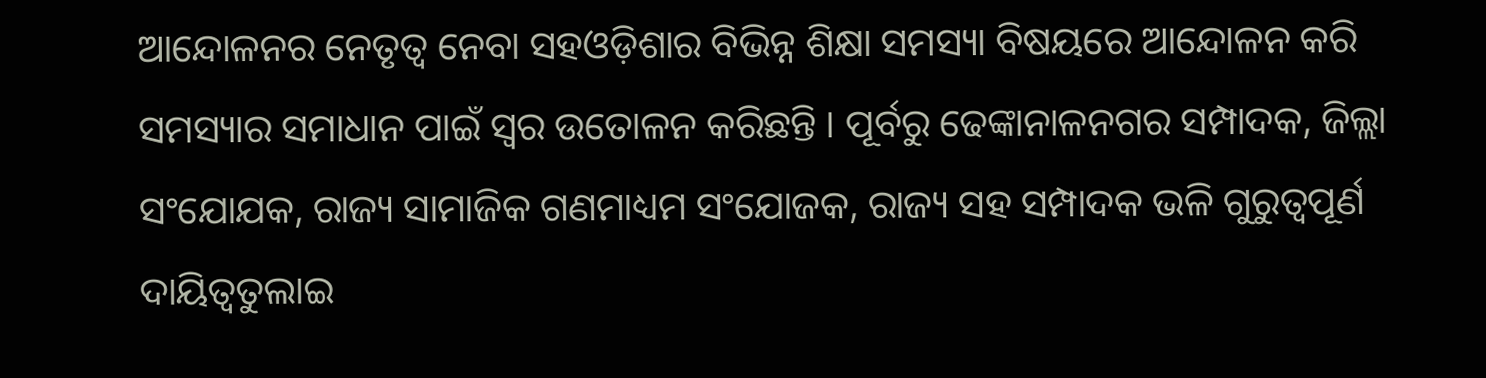ଆନ୍ଦୋଳନର ନେତୃତ୍ୱ ନେବା ସହଓଡ଼ିଶାର ବିଭିନ୍ନ ଶିକ୍ଷା ସମସ୍ୟା ବିଷୟରେ ଆନ୍ଦୋଳନ କରି ସମସ୍ୟାର ସମାଧାନ ପାଇଁ ସ୍ୱର ଉତୋଳନ କରିଛନ୍ତି । ପୂର୍ବରୁ ଢେଙ୍କାନାଳନଗର ସମ୍ପାଦକ, ଜିଲ୍ଲା ସଂଯୋଯକ, ରାଜ୍ୟ ସାମାଜିକ ଗଣମାଧ୍ୟମ ସଂଯୋଜକ, ରାଜ୍ୟ ସହ ସମ୍ପାଦକ ଭଳି ଗୁରୁତ୍ୱପୂର୍ଣ ଦାୟିତ୍ୱତୁଲାଇ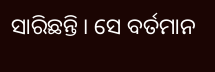ସାରିଛନ୍ତି । ସେ ବର୍ତମାନ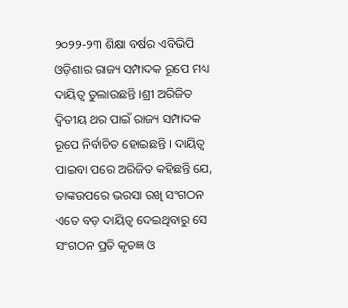୨୦୨୨-୨୩ ଶିକ୍ଷା ବର୍ଷର ଏବିଭିପି ଓଡ଼ିଶାର ରାଜ୍ୟ ସମ୍ପାଦକ ରୂପେ ମଧ୍ୟ ଦାୟିତ୍ୱ ତୁଲାଉଛନ୍ତି ।ଶ୍ରୀ ଅରିଜିତ ଦ୍ୱିତୀୟ ଥର ପାଇଁ ରାଜ୍ୟ ସମ୍ପାଦକ ରୂପେ ନିର୍ବାଚିତ ହୋଇଛନ୍ତି । ଦାୟିତ୍ୱ ପାଇବା ପରେ ଅରିଜିତ କହିଛନ୍ତି ଯେ, ତାଙ୍କଉପରେ ଭରସା ରଖି ସଂଗଠନ ଏତେ ବଡ଼ ଦାୟିତ୍ୱ ଦେଇଥିବାରୁ ସେ ସଂଗଠନ ପ୍ରତି କୃତଜ୍ଞ ଓ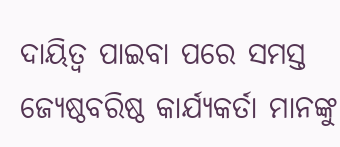ଦାୟିତ୍ୱ ପାଇବା ପରେ ସମସ୍ତ ଜ୍ୟେଷ୍ଠବରିଷ୍ଠ କାର୍ଯ୍ୟକର୍ତା ମାନଙ୍କୁ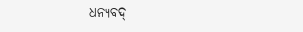ଧନ୍ୟବଦ୍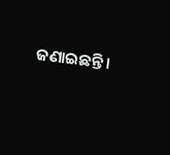ଜଣାଇଛନ୍ତି ।